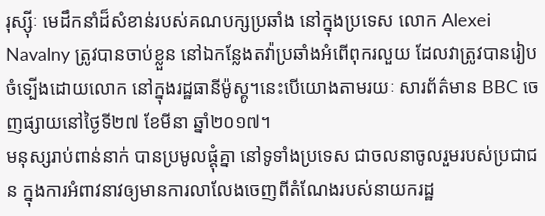រុស្ស៊ីៈ មេដឹកនាំដ៏សំខាន់របស់គណបក្សប្រឆាំង នៅក្នុងប្រទេស លោក Alexei Navalny ត្រូវបានចាប់ខ្លួន នៅឯកន្លែងតវ៉ាប្រឆាំងអំពើពុករលួយ ដែលវាត្រូវបានរៀបចំទ្បើងដោយលោក នៅក្នុងរដ្ឋធានីម៉ូស្គូ។នេះបើយោងតាមរយៈ សារព័ត៌មាន BBC ចេញផ្សាយនៅថ្ងៃទី២៧ ខែមីនា ឆ្នាំ២០១៧។
មនុស្សរាប់ពាន់នាក់ បានប្រមូលផ្តុំគ្នា នៅទូទាំងប្រទេស ជាចលនាចូលរួមរបស់ប្រជាជន ក្នុងការអំពាវនាវឲ្យមានការលាលែងចេញពីតំណែងរបស់នាយករដ្ឋ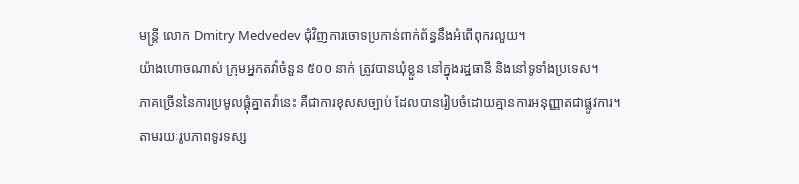មន្ដ្រី លោក Dmitry Medvedev ជុំវិញការចោទប្រកាន់ពាក់ព័ន្ធនឹងអំពើពុករលួយ។
យ៉ាងហោចណាស់ ក្រុមអ្នកតវ៉ាចំនួន ៥០០ នាក់ ត្រូវបានឃុំខ្លួន នៅក្នុងរដ្ឋធានី និងនៅទូទាំងប្រទេស។
ភាគច្រើននៃការប្រមូលផ្ដុំគ្នាតវ៉ានេះ គឺជាការខុសសច្បាប់ ដែលបានរៀបចំដោយគ្មានការអនុញ្ញាតជាផ្លូវការ។
តាមរយៈរូបភាពទូរទស្ស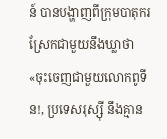ន៍ បានបង្ហាញពីក្រុមបាតុករស្រែកជាមួយនឹងឃ្លាថា «ចុះចេញជាមួយលោកពូទីន!, ប្រទេសរុស្ស៊ី នឹងគ្មាន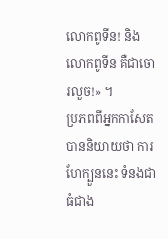លោកពូទីន! និង លោកពូទីន គឺជាចោរលួច!» ។
ប្រភពពីអ្នកកាសែត បាននិយាយថា ការហែក្បួននេះ ទំនងជាធំជាង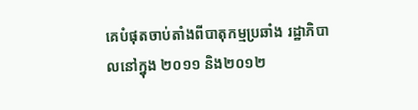គេបំផុតចាប់តាំងពីបាតុកម្មប្រឆាំង រដ្ឋាភិបាលនៅក្នុង ២០១១ និង២០១២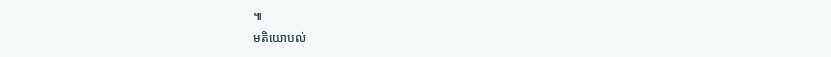៕
មតិយោបល់